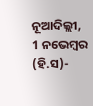ନୂଆଦିଲ୍ଲୀ, 1 ନଭେମ୍ବର (ହି.ସ)-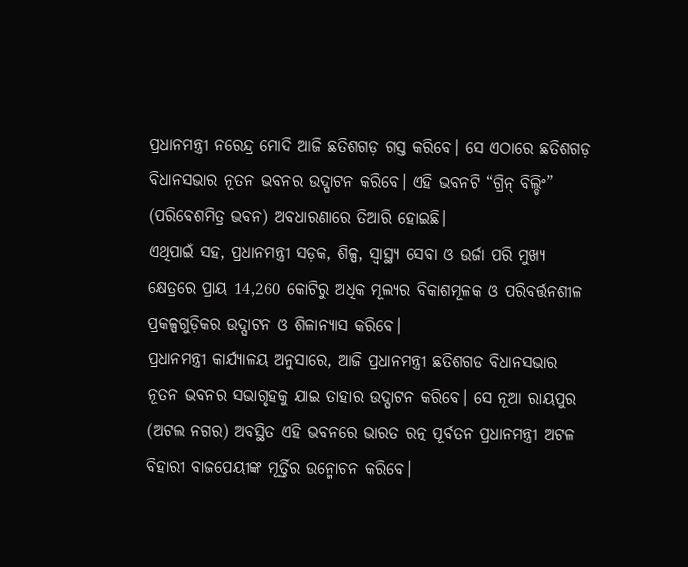ପ୍ରଧାନମନ୍ତ୍ରୀ ନରେନ୍ଦ୍ର ମୋଦି ଆଜି ଛତିଶଗଡ଼ ଗସ୍ତ କରିବେ। ସେ ଏଠାରେ ଛତିଶଗଡ଼ ବିଧାନସଭାର ନୂତନ ଭବନର ଉଦ୍ଘାଟନ କରିବେ। ଏହି ଭବନଟି “ଗ୍ରିନ୍ ବିଲ୍ଡିଂ” (ପରିବେଶମିତ୍ର ଭବନ) ଅବଧାରଣାରେ ତିଆରି ହୋଇଛି।
ଏଥିପାଇଁ ସହ, ପ୍ରଧାନମନ୍ତ୍ରୀ ସଡ଼କ, ଶିଳ୍ପ, ସ୍ୱାସ୍ଥ୍ୟ ସେବା ଓ ଉର୍ଜା ପରି ମୁଖ୍ୟ କ୍ଷେତ୍ରରେ ପ୍ରାୟ 14,260 କୋଟିରୁ ଅଧିକ ମୂଲ୍ୟର ବିକାଶମୂଳକ ଓ ପରିବର୍ତ୍ତନଶୀଳ ପ୍ରକଳ୍ପଗୁଡ଼ିକର ଉଦ୍ଘାଟନ ଓ ଶିଳାନ୍ୟାସ କରିବେ।
ପ୍ରଧାନମନ୍ତ୍ରୀ କାର୍ଯ୍ୟାଳୟ ଅନୁସାରେ, ଆଜି ପ୍ରଧାନମନ୍ତ୍ରୀ ଛତିଶଗଡ ବିଧାନସଭାର ନୂତନ ଭବନର ସଭାଗୃହକୁ ଯାଇ ତାହାର ଉଦ୍ଘାଟନ କରିବେ। ସେ ନୂଆ ରାୟପୁର (ଅଟଲ ନଗର) ଅବସ୍ଥିତ ଏହି ଭବନରେ ଭାରତ ରତ୍ନ ପୂର୍ବତନ ପ୍ରଧାନମନ୍ତ୍ରୀ ଅଟଳ ବିହାରୀ ବାଜପେୟୀଙ୍କ ମୂର୍ତ୍ତିର ଉନ୍ମୋଚନ କରିବେ।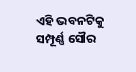ଏହି ଭବନଟିକୁ ସମ୍ପୂର୍ଣ୍ଣ ସୌର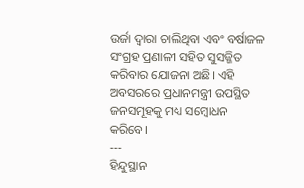ଉର୍ଜା ଦ୍ୱାରା ଚାଲିଥିବା ଏବଂ ବର୍ଷାଜଳ ସଂଗ୍ରହ ପ୍ରଣାଳୀ ସହିତ ସୁସଜ୍ଜିତ କରିବାର ଯୋଜନା ଅଛି। ଏହି ଅବସରରେ ପ୍ରଧାନମନ୍ତ୍ରୀ ଉପସ୍ଥିତ ଜନସମୂହକୁ ମଧ୍ୟ ସମ୍ବୋଧନ କରିବେ।
---
ହିନ୍ଦୁସ୍ଥାନ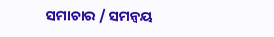ସମାଚାର / ସମନ୍ୱୟ